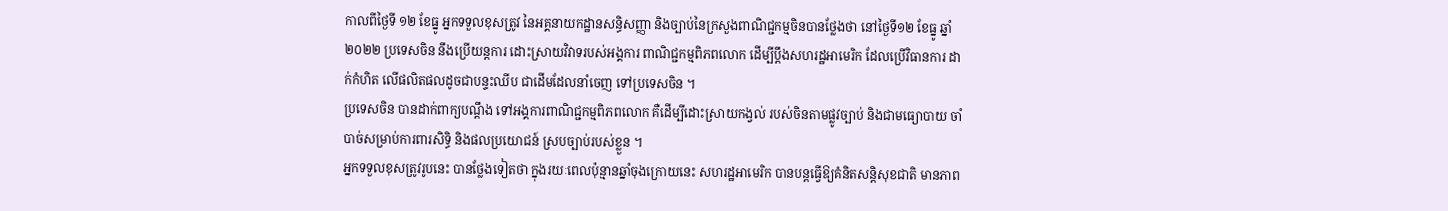កាលពីថ្ងៃទី ១២ ខែធ្នូ អ្នកទទួលខុសត្រូវ នៃអគ្គនាយកដ្ឋានសន្ធិសញ្ញា និងច្បាប់នៃក្រសួងពាណិជ្ជកម្មចិនបានថ្លែងថា នៅថ្ងៃទី១២ ខែធ្នូ ឆ្នាំ២០២២ ប្រទេសចិន នឹងប្រើយន្តការ ដោះស្រាយវិវាទរបស់អង្គការ ពាណិជ្ជកម្មពិភពលោក ដើម្បីប្តឹងសហរដ្ឋអាមេរិក ដែលប្រើវិធានការ ដាក់កំហិត លើផលិតផលដូចជាបន្ទះឈីប ជាដើមដែលនាំចេញ ទៅប្រទេសចិន ។
ប្រទេសចិន បានដាក់ពាក្យបណ្តឹង ទៅអង្គការពាណិជ្ជកម្មពិភពលោក គឺដើម្បីដោះស្រាយកង្វល់ របស់ចិនតាមផ្លូវច្បាប់ និងជាមធ្យោបាយ ចាំបាច់សម្រាប់ការពារសិទ្ធិ និងផលប្រយោជន៍ ស្របច្បាប់របស់ខ្លួន ។
អ្នកទទួលខុសត្រូវរូបនេះ បានថ្លែងទៀតថា ក្នុងរយៈពេលប៉ុន្មានឆ្នាំចុងក្រោយនេះ សហរដ្ឋអាមេរិក បានបន្តធ្វើឱ្យគំនិតសន្តិសុខជាតិ មានភាព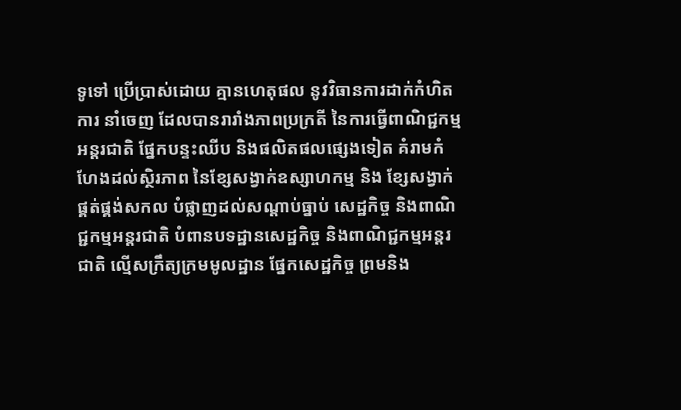ទូទៅ ប្រើប្រាស់ដោយ គ្មានហេតុផល នូវវិធានការដាក់កំហិតការ នាំចេញ ដែលបានរារាំងភាពប្រក្រតី នៃការធ្វើពាណិជ្ជកម្មអន្តរជាតិ ផ្នែកបន្ទះឈីប និងផលិតផលផ្សេងទៀត គំរាមកំហែងដល់ស្ថិរភាព នៃខ្សែសង្វាក់ឧស្សាហកម្ម និង ខ្សែសង្វាក់ផ្គត់ផ្គង់សកល បំផ្លាញដល់សណ្តាប់ធ្នាប់ សេដ្ឋកិច្ច និងពាណិជ្ជកម្មអន្តរជាតិ បំពានបទដ្ឋានសេដ្ឋកិច្ច និងពាណិជ្ជកម្មអន្តរជាតិ ល្មើសក្រឹត្យក្រមមូលដ្ឋាន ផ្នែកសេដ្ឋកិច្ច ព្រមនិង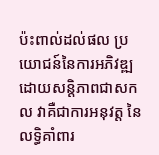ប៉ះពាល់ដល់ផល ប្រយោជន៍នៃការអភិវឌ្ឍដោយសន្តិភាពជាសកល វាគឺជាការអនុវត្ត នៃលទ្ធិគាំពារ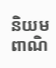និយមពាណិ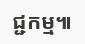ជ្ជកម្ម៕